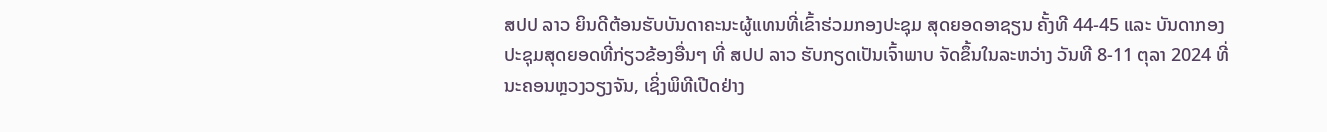ສປປ ລາວ ຍິນດີຕ້ອນຮັບບັນດາຄະນະຜູ້ແທນທີ່ເຂົ້າຮ່ວມກອງປະຊຸມ ສຸດຍອດອາຊຽນ ຄັ້ງທີ 44-45 ແລະ ບັນດາກອງປະຊຸມສຸດຍອດທີ່ກ່ຽວຂ້ອງອື່ນໆ ທີ່ ສປປ ລາວ ຮັບກຽດເປັນເຈົ້າພາບ ຈັດຂຶ້ນໃນລະຫວ່າງ ວັນທີ 8-11 ຕຸລາ 2024 ທີ່ ນະຄອນຫຼວງວຽງຈັນ, ເຊິ່ງພິທີເປີດຢ່າງ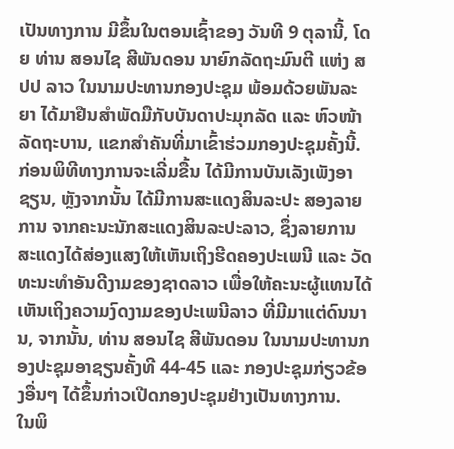ເປັນທາງການ ມີຂຶ້ນໃນຕອນເຊົ້າຂອງ ວັນທີ 9 ຕຸລານີ້, ໂດຍ ທ່ານ ສອນໄຊ ສີພັນດອນ ນາຍົກລັດຖະມົນຕີ ແຫ່ງ ສປປ ລາວ ໃນນາມປະທານກອງປະຊຸມ ພ້ອມດ້ວຍພັນລະຍາ ໄດ້ມາຢືນສຳພັດມືກັບບັນດາປະມຸກລັດ ແລະ ຫົວໜ້າລັດຖະບານ, ແຂກສຳຄັນທີ່ມາເຂົ້າຮ່ວມກອງປະຊຸມຄັ້ງນີ້.
ກ່ອນພິທີທາງການຈະເລີ່ມຂື້ນ ໄດ້ມີການບັນເລັງເພັງອາຊຽນ, ຫຼັງຈາກນັ້ນ ໄດ້ມີການສະແດງສິນລະປະ ສອງລາຍການ ຈາກຄະນະນັກສະແດງສິນລະປະລາວ, ຊຶ່ງລາຍການສະແດງໄດ້ສ່ອງແສງໃຫ້ເຫັນເຖິງຮີດຄອງປະເພນີ ແລະ ວັດທະນະທຳອັນດີງາມຂອງຊາດລາວ ເພື່ອໃຫ້ຄະນະຜູ້ແທນໄດ້ເຫັນເຖິງຄວາມງົດງາມຂອງປະເພນີລາວ ທີ່ມີມາແຕ່ດົນນານ, ຈາກນັ້ນ, ທ່ານ ສອນໄຊ ສີພັນດອນ ໃນນາມປະທານກອງປະຊຸມອາຊຽນຄັ້ງທີ 44-45 ແລະ ກອງປະຊຸມກ່ຽວຂ້ອງອື່ນໆ ໄດ້ຂຶ້ນກ່າວເປີດກອງປະຊຸມຢ່າງເປັນທາງການ.
ໃນພິ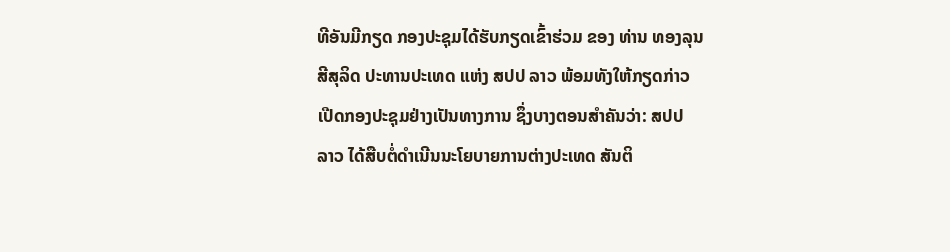ທີອັນມີກຽດ ກອງປະຊຸມໄດ້ຮັບກຽດເຂົ້າຮ່ວມ ຂອງ ທ່ານ ທອງລຸນ ສີສຸລິດ ປະທານປະເທດ ແຫ່ງ ສປປ ລາວ ພ້ອມທັງໃຫ້ກຽດກ່າວເປີດກອງປະຊຸມຢ່າງເປັນທາງການ ຊຶ່ງບາງຕອນສຳຄັນວ່າ: ສປປ ລາວ ໄດ້ສືບຕໍ່ດໍາເນີນນະໂຍບາຍການຕ່າງປະເທດ ສັນຕິ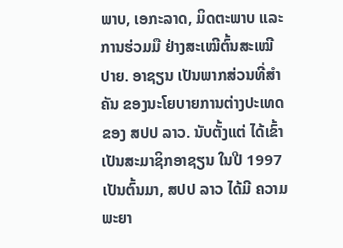ພາບ, ເອກະລາດ, ມິດຕະພາບ ແລະ ການຮ່ວມມື ຢ່າງສະເໝີຕົ້ນສະເໝີປາຍ. ອາຊຽນ ເປັນພາກສ່ວນທີ່ສໍາຄັນ ຂອງນະໂຍບາຍການຕ່າງປະເທດ ຂອງ ສປປ ລາວ. ນັບຕັ້ງແຕ່ ໄດ້ເຂົ້າເປັນສະມາຊິກອາຊຽນ ໃນປີ 1997 ເປັນຕົ້ນມາ, ສປປ ລາວ ໄດ້ມີ ຄວາມພະຍາ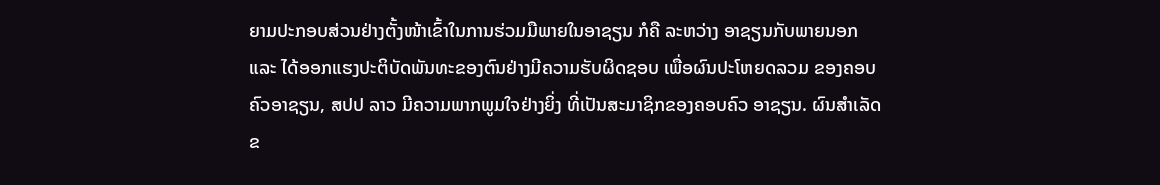ຍາມປະກອບສ່ວນຢ່າງຕັ້ງໜ້າເຂົ້າໃນການຮ່ວມມືພາຍໃນອາຊຽນ ກໍຄື ລະຫວ່າງ ອາຊຽນກັບພາຍນອກ ແລະ ໄດ້ອອກແຮງປະຕິບັດພັນທະຂອງຕົນຢ່າງມີຄວາມຮັບຜິດຊອບ ເພື່ອຜົນປະໂຫຍດລວມ ຂອງຄອບຄົວອາຊຽນ, ສປປ ລາວ ມີຄວາມພາກພູມໃຈຢ່າງຍິ່ງ ທີ່ເປັນສະມາຊິກຂອງຄອບຄົວ ອາຊຽນ. ຜົນສໍາເລັດຂ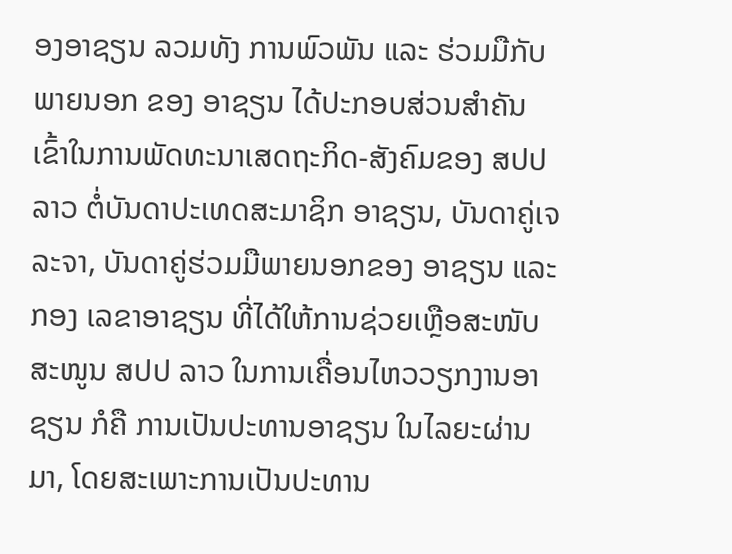ອງອາຊຽນ ລວມທັງ ການພົວພັນ ແລະ ຮ່ວມມືກັບພາຍນອກ ຂອງ ອາຊຽນ ໄດ້ປະກອບສ່ວນສໍາຄັນ ເຂົ້າໃນການພັດທະນາເສດຖະກິດ-ສັງຄົມຂອງ ສປປ ລາວ ຕໍ່ບັນດາປະເທດສະມາຊິກ ອາຊຽນ, ບັນດາຄູ່ເຈລະຈາ, ບັນດາຄູ່ຮ່ວມມືພາຍນອກຂອງ ອາຊຽນ ແລະ ກອງ ເລຂາອາຊຽນ ທີ່ໄດ້ໃຫ້ການຊ່ວຍເຫຼືອສະໜັບສະໜູນ ສປປ ລາວ ໃນການເຄື່ອນໄຫວວຽກງານອາຊຽນ ກໍຄື ການເປັນປະທານອາຊຽນ ໃນໄລຍະຜ່ານມາ, ໂດຍສະເພາະການເປັນປະທານ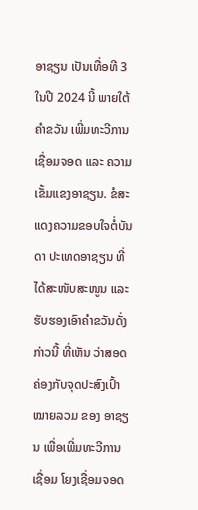ອາຊຽນ ເປັນເທື່ອທີ 3 ໃນປີ 2024 ນີ້ ພາຍໃຕ້ຄໍາຂວັນ ເພີ່ມທະວີການເຊື່ອມຈອດ ແລະ ຄວາມເຂັ້ມແຂງອາຊຽນ. ຂໍສະແດງຄວາມຂອບໃຈຕໍ່ບັນດາ ປະເທດອາຊຽນ ທີ່ໄດ້ສະໜັບສະໜູນ ແລະ ຮັບຮອງເອົາຄໍາຂວັນດັ່ງກ່າວນີ້ ທີ່ເຫັນ ວ່າສອດຄ່ອງກັບຈຸດປະສົງເປົ້າໝາຍລວມ ຂອງ ອາຊຽນ ເພື່ອເພີ່ມທະວີການເຊື່ອມ ໂຍງເຊື່ອມຈອດ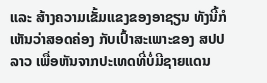ແລະ ສ້າງຄວາມເຂັ້ມແຂງຂອງອາຊຽນ ທັງນີ້ກໍເຫັນວ່າສອດຄ່ອງ ກັບເປົ້າສະເພາະຂອງ ສປປ ລາວ ເພື່ອຫັນຈາກປະເທດທີ່ບໍ່ມີຊາຍແດນ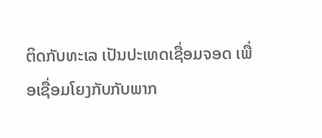ຕິດກັບທະເລ ເປັນປະເທດເຊື່ອມຈອດ ເພື່ອເຊື່ອມໂຍງກັບກັບພາກ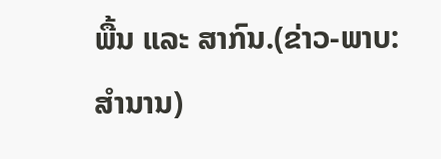ພື້ນ ແລະ ສາກົນ.(ຂ່າວ-ພາບ: ສຳນານ)